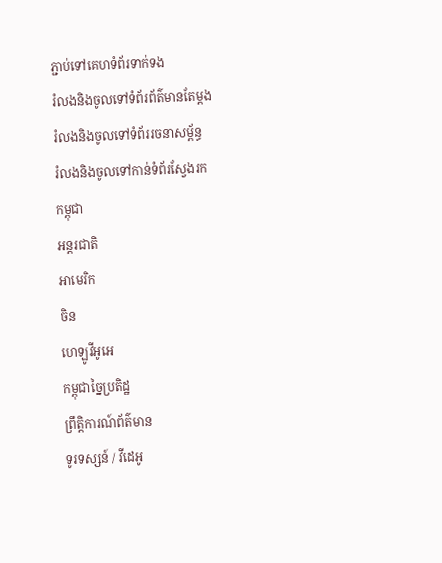ភ្ជាប់ទៅគេហទំព័រទាក់ទង
រំលងនិងចូលទៅទំព័រព័ត៌មានតែម្តង
រំលងនិងចូលទៅទំព័ររចនាសម្ព័ន្ធ
រំលងនិងចូលទៅកាន់ទំព័រស្វែងរក
កម្ពុជា
អន្តរជាតិ
អាមេរិក
ចិន
ហេឡូវីអូអេ
កម្ពុជាច្នៃប្រតិដ្ឋ
ព្រឹត្តិការណ៍ព័ត៌មាន
ទូរទស្សន៍ / វីដេអូ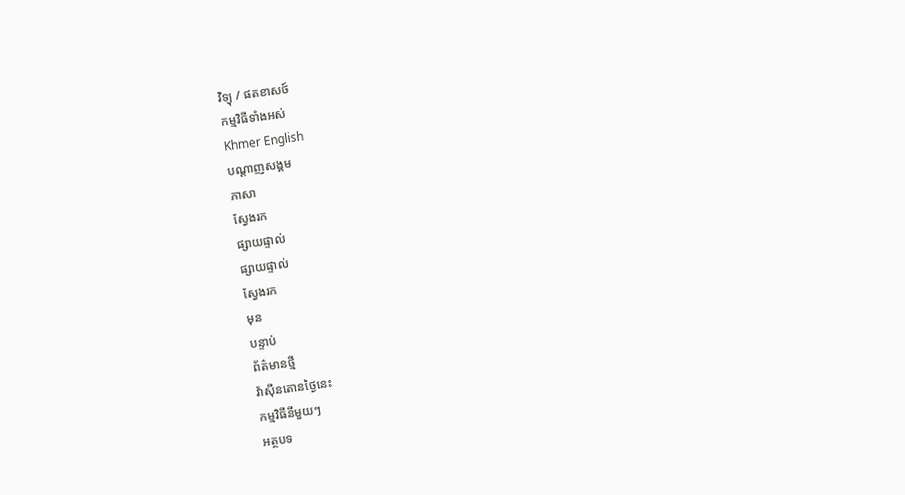វិទ្យុ / ផតខាសថ៍
កម្មវិធីទាំងអស់
Khmer English
បណ្តាញសង្គម
ភាសា
ស្វែងរក
ផ្សាយផ្ទាល់
ផ្សាយផ្ទាល់
ស្វែងរក
មុន
បន្ទាប់
ព័ត៌មានថ្មី
វ៉ាស៊ីនតោនថ្ងៃនេះ
កម្មវិធីនីមួយៗ
អត្ថបទ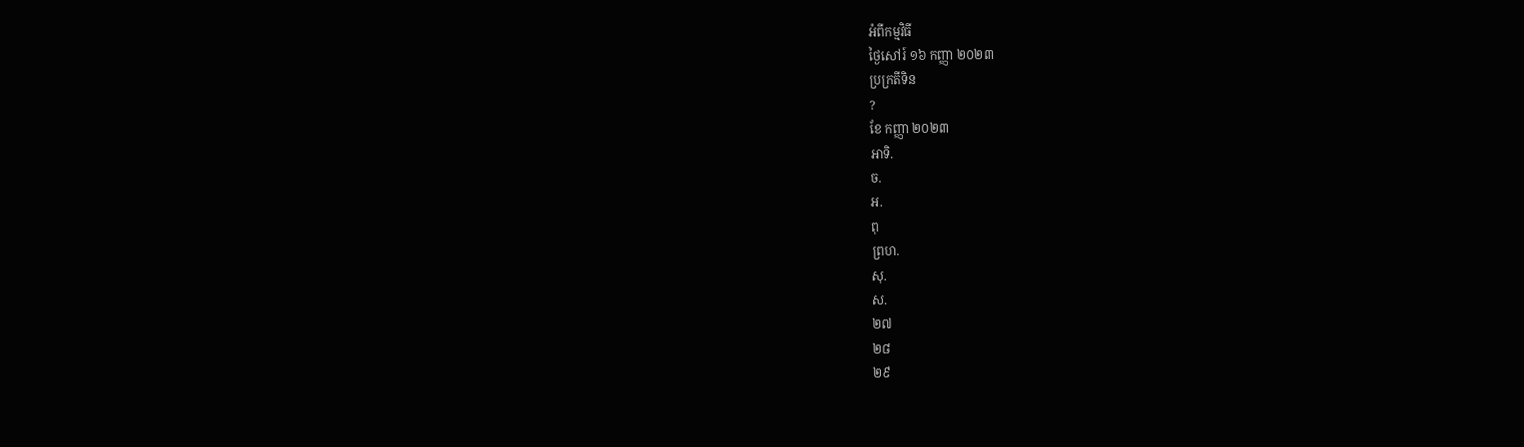អំពីកម្មវិធី
ថ្ងៃសៅរ៍ ១៦ កញ្ញា ២០២៣
ប្រក្រតីទិន
?
ខែ កញ្ញា ២០២៣
អាទិ.
ច.
អ.
ពុ
ព្រហ.
សុ.
ស.
២៧
២៨
២៩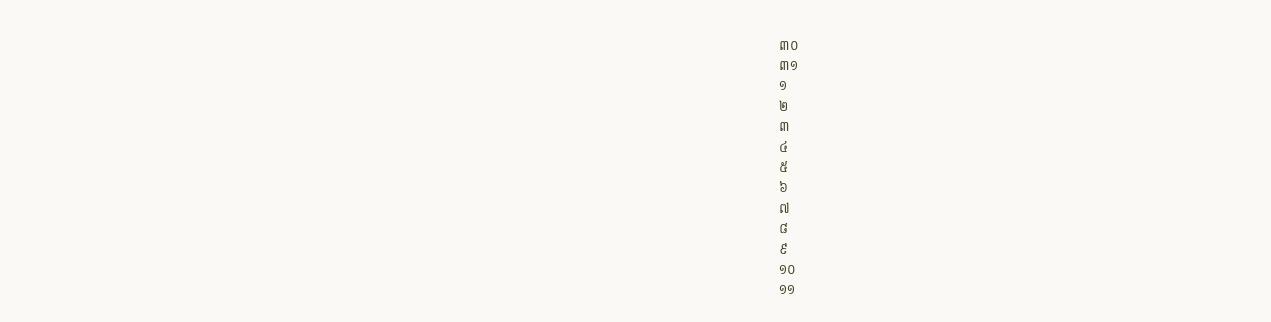៣០
៣១
១
២
៣
៤
៥
៦
៧
៨
៩
១០
១១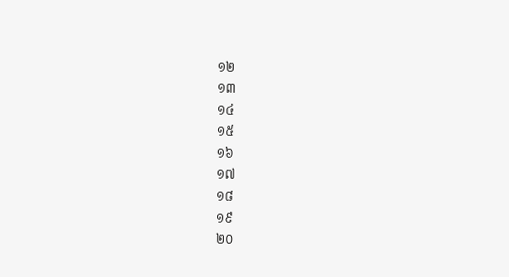១២
១៣
១៤
១៥
១៦
១៧
១៨
១៩
២០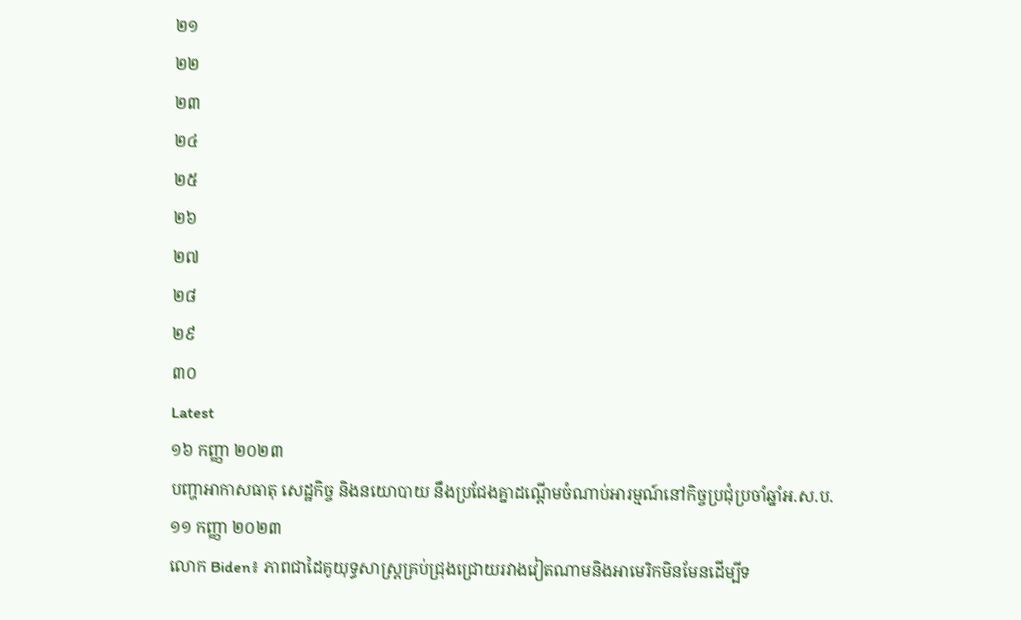២១
២២
២៣
២៤
២៥
២៦
២៧
២៨
២៩
៣០
Latest
១៦ កញ្ញា ២០២៣
បញ្ហាអាកាសធាតុ សេដ្ឋកិច្ច និងនយោបាយ នឹងប្រជែងគ្នាដណ្តើមចំណាប់អារម្មណ៍នៅកិច្ចប្រជុំប្រចាំឆ្នាំអ.ស.ប.
១១ កញ្ញា ២០២៣
លោក Biden៖ ភាពជាដៃគូយុទ្ធសាស្ត្រគ្រប់ជ្រុងជ្រោយរវាងវៀតណាមនិងអាមេរិកមិនមែនដើម្បីទ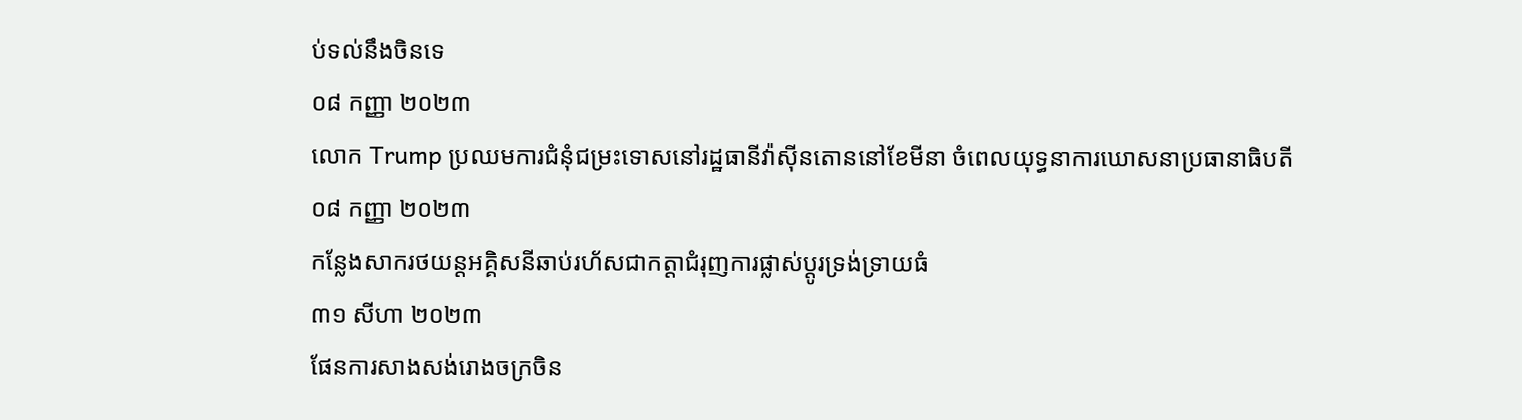ប់ទល់នឹងចិនទេ
០៨ កញ្ញា ២០២៣
លោក Trump ប្រឈមការជំនុំជម្រះទោសនៅរដ្ឋធានីវ៉ាស៊ីនតោននៅខែមីនា ចំពេលយុទ្ធនាការឃោសនាប្រធានាធិបតី
០៨ កញ្ញា ២០២៣
កន្លែងសាករថយន្តអគ្គិសនីឆាប់រហ័សជាកត្តាជំរុញការផ្លាស់ប្តូរទ្រង់ទ្រាយធំ
៣១ សីហា ២០២៣
ផែនការសាងសង់រោងចក្រចិន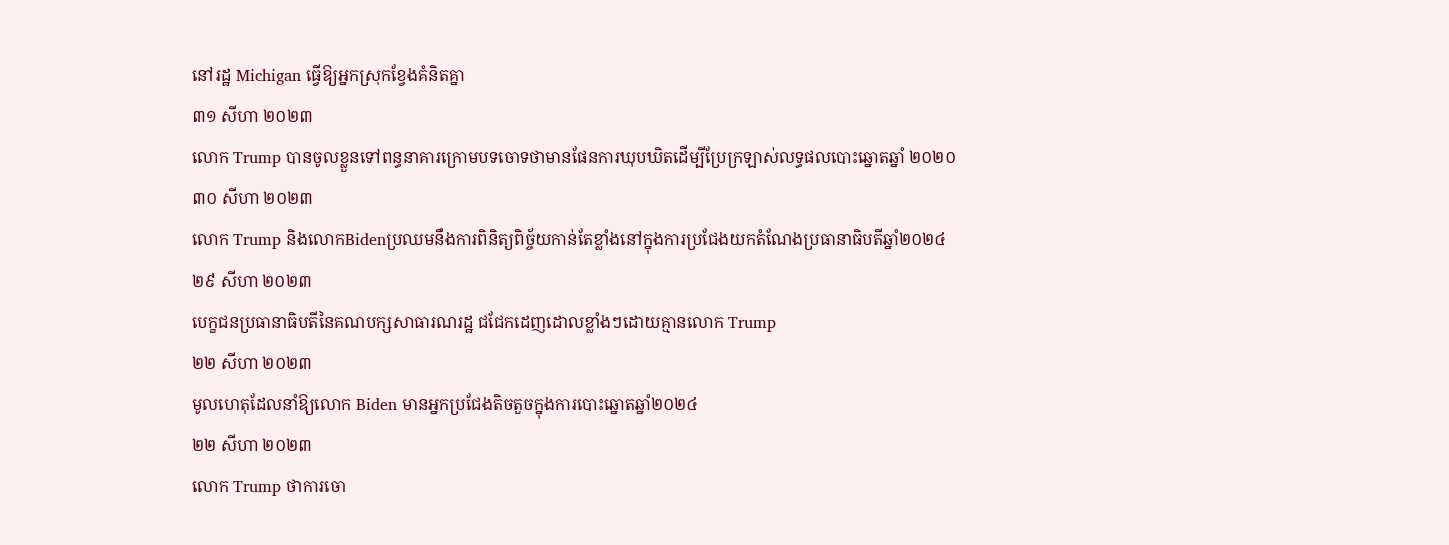នៅរដ្ឋ Michigan ធ្វើឱ្យអ្នកស្រុកខ្វែងគំនិតគ្នា
៣១ សីហា ២០២៣
លោក Trump បានចូលខ្លួនទៅពន្ធនាគារក្រោមបទចោទថាមានផែនការឃុបឃិតដើម្បីប្រែក្រឡាស់លទ្ធផលបោះឆ្នោតឆ្នាំ ២០២០
៣០ សីហា ២០២៣
លោក Trump និងលោកBidenប្រឈមនឹងការពិនិត្យពិច្ច័យកាន់តែខ្លាំងនៅក្នុងការប្រជែងយកតំណែងប្រធានាធិបតីឆ្នាំ២០២៤
២៩ សីហា ២០២៣
បេក្ខជនប្រធានាធិបតីនៃគណបក្សសាធារណរដ្ឋ ជជែកដេញដោលខ្លាំងៗដោយគ្មានលោក Trump
២២ សីហា ២០២៣
មូលហេតុដែលនាំឱ្យលោក Biden មានអ្នកប្រជែងតិចតួចក្នុងការបោះឆ្នោតឆ្នាំ២០២៤
២២ សីហា ២០២៣
លោក Trump ថាការចោ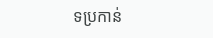ទប្រកាន់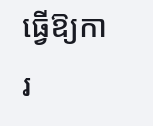ធ្វើឱ្យការ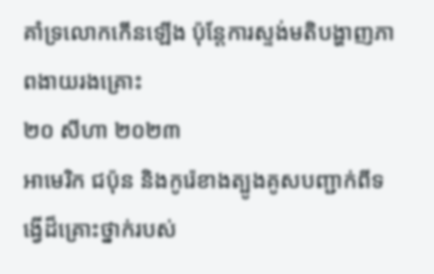គាំទ្រលោកកើនឡើង ប៉ុន្តែការស្ទង់មតិបង្ហាញភាពងាយរងគ្រោះ
២០ សីហា ២០២៣
អាមេរិក ជប៉ុន និងកូរ៉េខាងត្បូងគូសបញ្ជាក់ពីទង្វើដ៏គ្រោះថ្នាក់របស់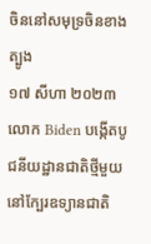ចិននៅសមុទ្រចិនខាងត្បូង
១៧ សីហា ២០២៣
លោក Biden បង្កើតបូជនីយដ្ឋានជាតិថ្មីមួយ នៅក្បែរឧទ្យានជាតិ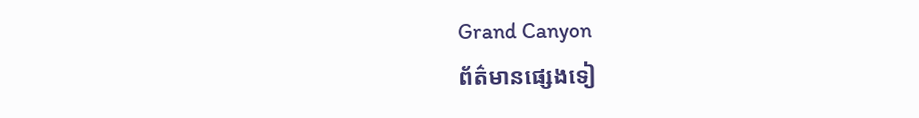Grand Canyon
ព័ត៌មានផ្សេងទៀ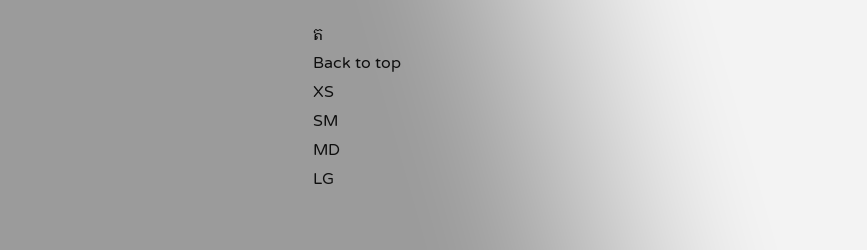ត
Back to top
XS
SM
MD
LG